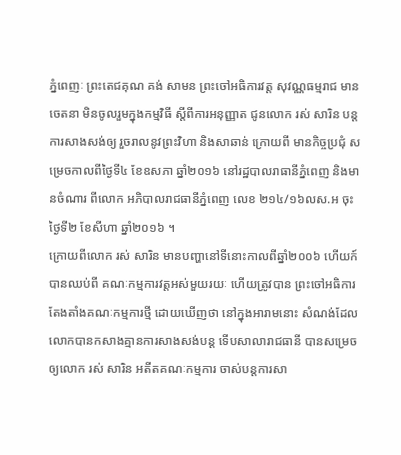ភ្នំពេញៈ ព្រះតេជគុណ គង់ សាមន ព្រះចៅអធិការវត្ត សុវណ្ណធម្មរាជ មានចេតនា មិនចូលរួមក្នុងកម្មវិធី ស្តីពីការអនុញ្ញាត ជូនលោក រស់ សារិន បន្តការសាងសង់ឲ្យ រួចរាលនូវព្រះវិហា និងសាឆាន់ ក្រោយពី មានកិច្ចប្រជុំ សម្រេចកាលពីថ្ងៃទី៤ ខែឧសភា ឆ្នាំ២០១៦ នៅរដ្ឋបាលរាធានីភ្នំពេញ និងមានចំណារ ពីលោក អភិបាលរាជធានីភ្នំពេញ លេខ ២១៤/១៦លស.អ ចុះថ្ងៃទី២ ខែសីហា ឆ្នាំ២០១៦ ។
ក្រោយពីលោក រស់ សារិន មានបញ្ហានៅទីនោះកាលពីឆ្នាំ២០០៦ ហើយក៍បានឈប់ពី គណៈកម្មការវត្តអស់មួយរយៈ ហើយត្រូវបាន ព្រះចៅអធិការតែងតាំងគណៈកម្មការថ្មី ដោយឃើញថា នៅក្នុងអារាមនោះ សំណង់ដែល លោកបានកសាងគ្មានការសាងសង់បន្ត ទើបសាលារាជធានី បានសម្រេចឲ្យលោក រស់ សារិន អតីតគណៈកម្មការ ចាស់បន្តការសា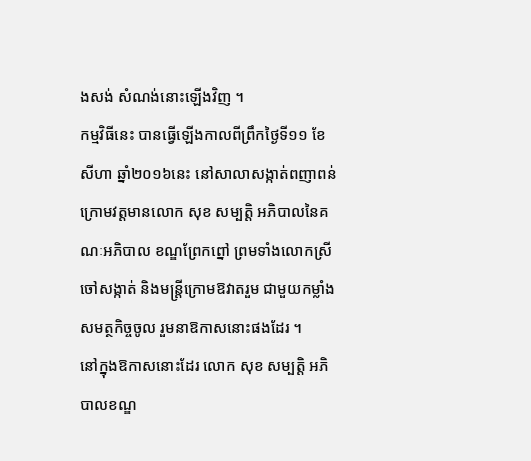ងសង់ សំណង់នោះឡើងវិញ ។
កម្មវិធីនេះ បានធ្វើឡើងកាលពីព្រឹកថ្ងៃទី១១ ខែសីហា ឆ្នាំ២០១៦នេះ នៅសាលាសង្កាត់ពញាពន់ ក្រោមវត្តមានលោក សុខ សម្បត្តិ អភិបាលនៃគណៈអភិបាល ខណ្ឌព្រែកព្នៅ ព្រមទាំងលោកស្រីចៅសង្កាត់ និងមន្ត្រីក្រោមឱវាតរួម ជាមួយកម្លាំងសមត្ថកិច្ចចូល រួមនាឱកាសនោះផងដែរ ។
នៅក្នុងឱកាសនោះដែរ លោក សុខ សម្បត្តិ អភិបាលខណ្ឌ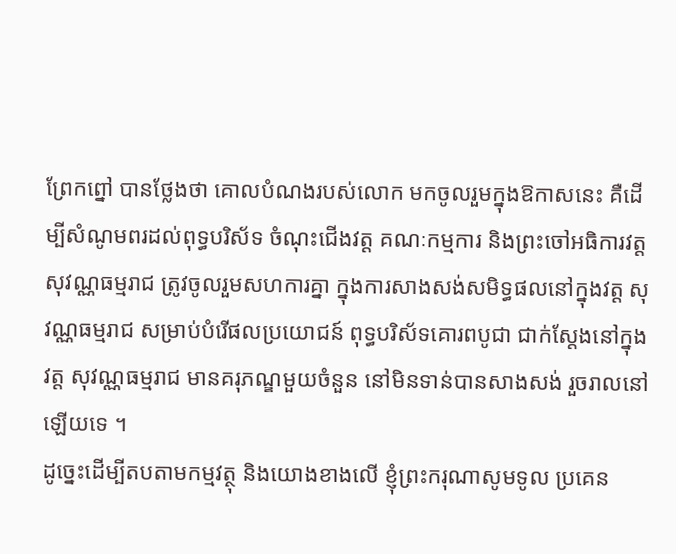ព្រែកព្នៅ បានថ្លែងថា គោលបំណងរបស់លោក មកចូលរួមក្នុងឱកាសនេះ គឺដើម្បីសំណូមពរដល់ពុទ្ធបរិស័ទ ចំណុះជើងវត្ត គណៈកម្មការ និងព្រះចៅអធិការវត្ត សុវណ្ណធម្មរាជ ត្រូវចូលរួមសហការគ្នា ក្នុងការសាងសង់សមិទ្ធផលនៅក្នុងវត្ត សុវណ្ណធម្មរាជ សម្រាប់បំរើផលប្រយោជន៍ ពុទ្ធបរិស័ទគោរពបូជា ជាក់ស្តែងនៅក្នុងវត្ត សុវណ្ណធម្មរាជ មានគរុភណ្ឌមួយចំនួន នៅមិនទាន់បានសាងសង់ រួចរាលនៅឡើយទេ ។
ដូច្នេះដើម្បីតបតាមកម្មវត្ថុ និងយោងខាងលើ ខ្ញុំព្រះករុណាសូមទូល ប្រគេន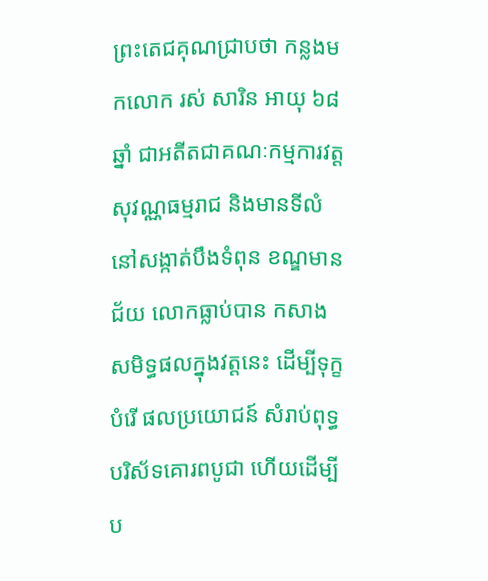ព្រះតេជគុណជ្រាបថា កន្លងមកលោក រស់ សារិន អាយុ ៦៨ឆ្នាំ ជាអតីតជាគណៈកម្មការវត្ត សុវណ្ណធម្មរាជ និងមានទីលំនៅសង្កាត់បឹងទំពុន ខណ្ឌមានជ័យ លោកធ្លាប់បាន កសាងសមិទ្ធផលក្នុងវត្តនេះ ដើម្បីទុក្ខបំរើ ផលប្រយោជន៍ សំរាប់ពុទ្ធបរិស័ទគោរពបូជា ហើយដើម្បីប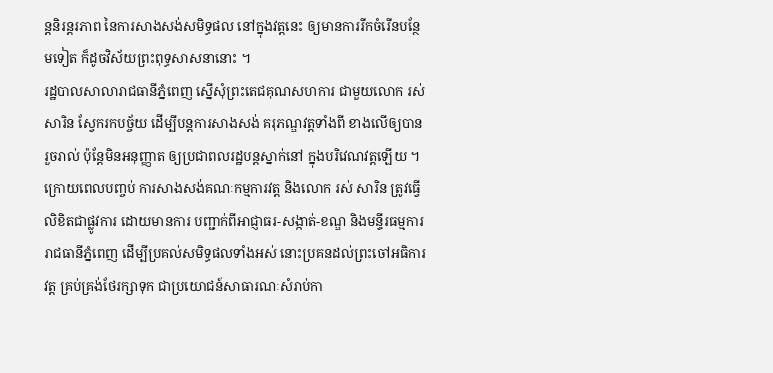ន្តនិរន្តរភាព នៃការសាងសង់សមិទ្ធផល នៅក្នុងវត្តនេះ ឲ្យមានការរីកចំរើនបន្ថែមទៀត ក៏ដូចវិស័យព្រះពុទ្ធសាសនានោះ ។
រដ្ឋបាលសាលារាជធានីភ្នំពេញ ស្នើសុំព្រះតេជគុណសហការ ជាមួយលោក រស់ សារិន ស្វែករកបច្ច័យ ដើម្បីបន្តការសាងសង់ គរុភណ្ឌវត្តទាំងពី ខាងលើឲ្យបានរួចរាល់ ប៉ុន្តែមិនអនុញ្ញាត ឲ្យប្រជាពលរដ្ឋបន្តស្នាក់នៅ ក្នុងបរិវេណវត្តឡើយ ។
ក្រោយពេលបញ្ចប់ ការសាងសង់គណៈកម្មការវត្ត និងលោក រស់ សារិន ត្រូវធ្វើលិខិតជាផ្លូវការ ដោយមានការ បញ្ជាក់ពីអាជ្ញាធរ-សង្កាត់-ខណ្ឌ និងមន្ទីរធម្មការរាជធានីភ្នំពេញ ដើម្បីប្រគល់សមិទ្ធផលទាំងអស់ នោះប្រគនដល់ព្រះចៅអធិការវត្ត គ្រប់គ្រង់ថែរក្សាទុក ជាប្រយោជន៍សាធារណៈសំរាប់កា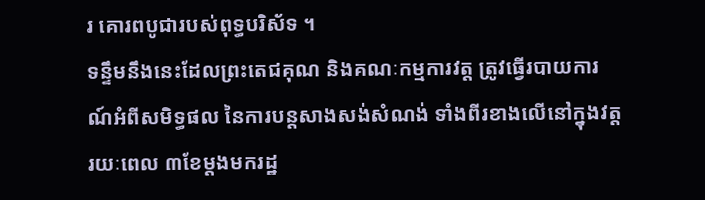រ គោរពបូជារបស់ពុទ្ធបរិស័ទ ។
ទន្ទឹមនឹងនេះដែលព្រះតេជគុណ និងគណៈកម្មការវត្ត ត្រូវធ្វើរបាយការណ៍អំពីសមិទ្ធផល នៃការបន្តសាងសង់សំណង់ ទាំងពីរខាងលើនៅក្នុងវត្តរយៈពេល ៣ខែម្តងមករដ្ឋ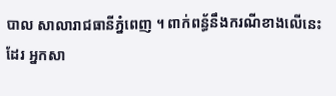បាល សាលារាជធានីភ្នំពេញ ។ ពាក់ពន្ធ័នឹងករណីខាងលើនេះដែរ អ្នកសា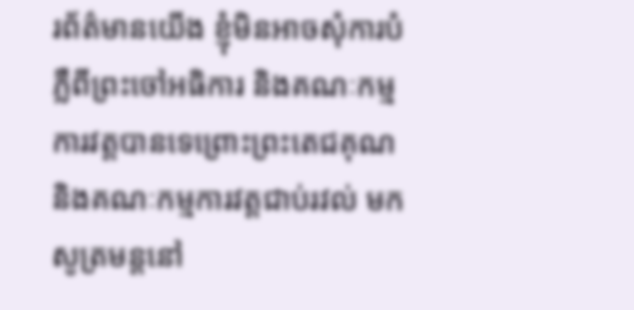រព័ត៌មានយើង ខ្ញុំមិនអាចសុំការបំភ្លឺពីព្រះចៅអធិការ និងគណៈកម្មការវត្តបានទេព្រោះព្រះតេជគុណ និងគណៈកម្មការវត្តជាប់រវល់ មកសូត្រមន្តនៅ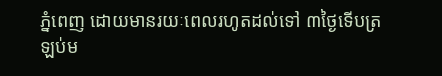ភ្នំពេញ ដោយមានរយៈពេលរហូតដល់ទៅ ៣ថ្ងៃទើបត្រឡប់ម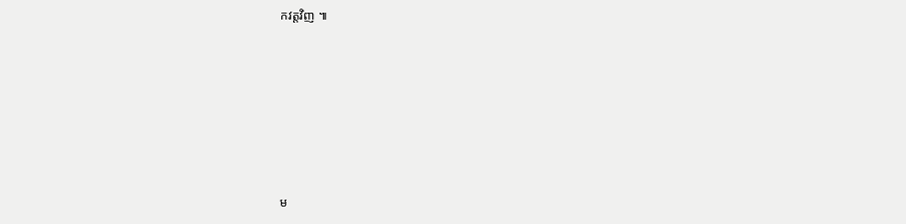កវត្តវិញ ៕








ម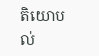តិយោបល់